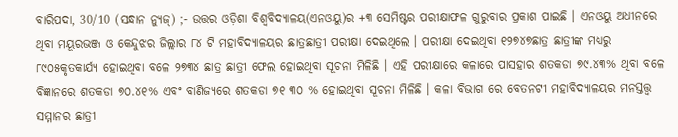ବାରିପଦା, 30/10 (ସନ୍ଧାନ ନ୍ୟୁଜ୍) ;- ଉତ୍ତର ଓଡ଼ିଶା ବିଶ୍ବବିଦ୍ୟାଳୟ(ଏନଓୟୁ)ର +୩ ସେମିଷ୍ଟର ପରୀକ୍ଷାଫଳ ଗୁରୁବାର ପ୍ରକାଶ ପାଇଛି । ଏନଓୟୁ ଅଧୀନରେ ଥିବା ମୟୂରଭଞ୍ଜ ଓ କେନ୍ଦୁଝର ଜିଲ୍ଲାର ୮୪ ଟି ମହାବିଦ୍ୟାଳୟର ଛାତ୍ରଛାତ୍ରୀ ପରୀକ୍ଷା ଦେଇଥିଲେ । ପରୀକ୍ଷା ଦେଇଥିବା ୧୨୭୪୭ଛାତ୍ର ଛାତ୍ରୀଙ୍କ ମଧ୍ୟରୁ ୮୯୦୫କୃତକାର୍ଯ୍ୟ ହୋଇଥିବା ବଳେ ୨୭୩୪ ଛାତ୍ର ଛାତ୍ରୀ ଫେଲ ହୋଇଥିବା ସୂଚନା ମିଳିଛି । ଏହି ପରୀକ୍ଷାରେ କଳାରେ ପାସହାର ଶତକଡା ୭୯.୪୩% ଥିବା ବଳେ ବିଜ୍ଞାନରେ ଶତକଡା ୭୦.୪୧% ଏବଂ ବାଣିଜ୍ୟରେ ଶତକଡା ୭୧ ୩୦ % ହୋଇଥିବା ସୂଚନା ମିଳିଛି । କଳା ବିଭାଗ ରେ ବେତନଟୀ ମହାବିଦ୍ୟାଳୟର ମନସ୍ତତ୍ତ୍ବ ସମ୍ମାନର ଛାତ୍ରୀ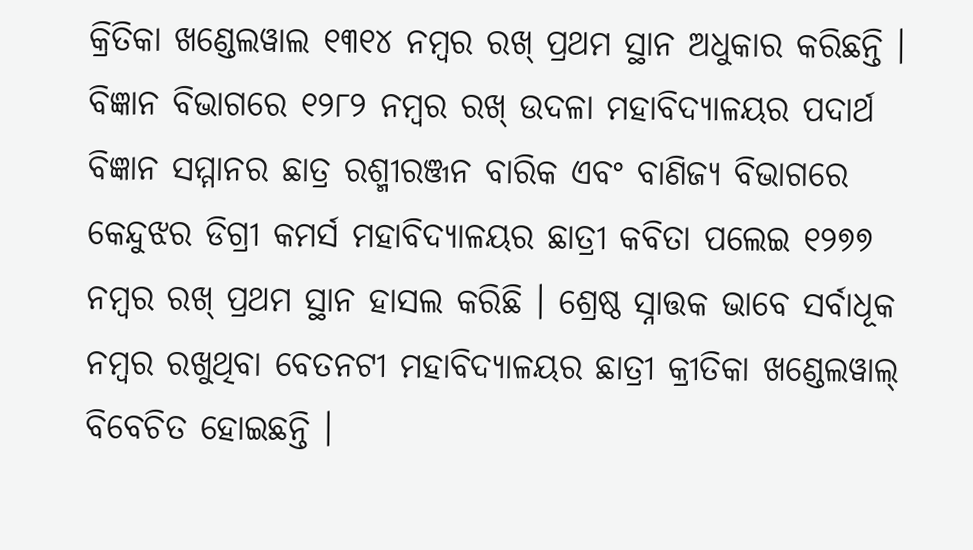କ୍ରିତିକା ଖଣ୍ଡେଲୱାଲ ୧୩୧୪ ନମ୍ବର ରଖ୍ ପ୍ରଥମ ସ୍ଥାନ ଅଧୁକାର କରିଛନ୍ତି । ବିଜ୍ଞାନ ବିଭାଗରେ ୧୨୮୨ ନମ୍ବର ରଖ୍ ଉଦଳା ମହାବିଦ୍ୟାଳୟର ପଦାର୍ଥ ବିଜ୍ଞାନ ସମ୍ମାନର ଛାତ୍ର ରଶ୍ମୀରଞ୍ଜନ ବାରିକ ଏବଂ ବାଣିଜ୍ୟ ବିଭାଗରେ କେନ୍ଦୁଝର ଡିଗ୍ରୀ କମର୍ସ ମହାବିଦ୍ୟାଳୟର ଛାତ୍ରୀ କବିତା ପଲେଇ ୧୨୭୭ ନମ୍ବର ରଖ୍ ପ୍ରଥମ ସ୍ଥାନ ହାସଲ କରିଛି । ଶ୍ରେଷ୍ଠ ସ୍ନାତ୍ତକ ଭାବେ ସର୍ବାଧୂକ ନମ୍ବର ରଖୁଥିବା ବେତନଟୀ ମହାବିଦ୍ୟାଳୟର ଛାତ୍ରୀ କ୍ରୀତିକା ଖଣ୍ଡେଲୱାଲ୍ ବିବେଚିତ ହୋଇଛନ୍ତି ।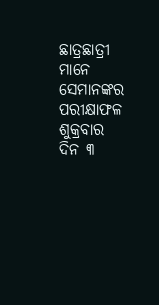ଛାତ୍ରଛାତ୍ରୀ ମାନେ ସେମାନଙ୍କର ପରୀକ୍ଷାଫଳ ଶୁକ୍ରବାର ଦିନ ୩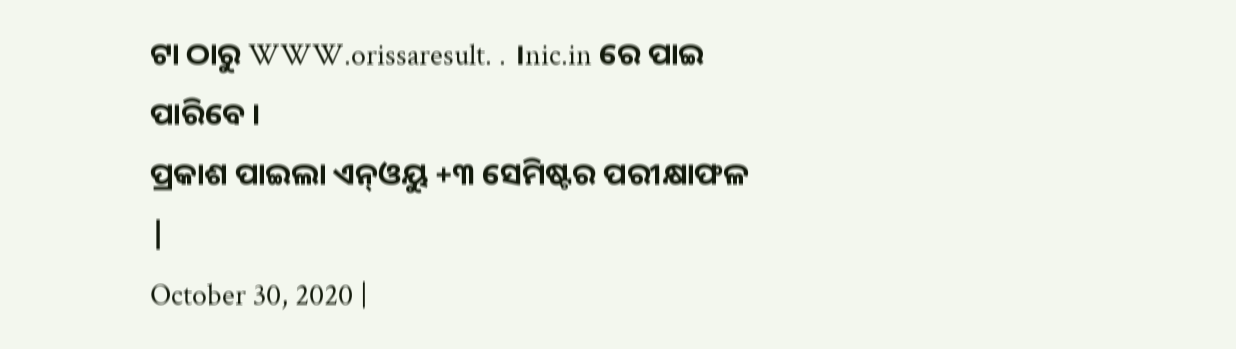ଟା ଠାରୁ WWW.orissaresult. . ।nic.in ରେ ପାଇ ପାରିବେ ।
ପ୍ରକାଶ ପାଇଲା ଏନ୍ଓୟୁ +୩ ସେମିଷ୍ଟର ପରୀକ୍ଷାଫଳ
|
October 30, 2020 |